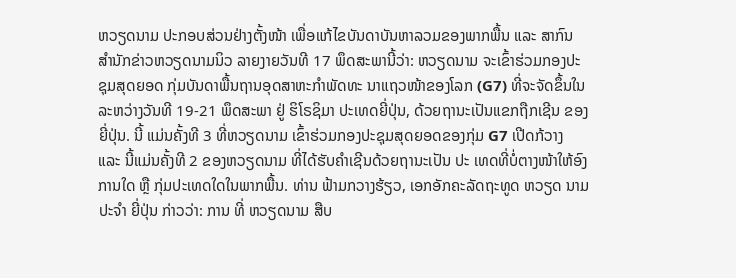ຫວຽດນາມ ປະກອບສ່ວນຢ່າງຕັ້ງໜ້າ ເພື່ອແກ້ໄຂບັນດາບັນຫາລວມຂອງພາກພື້ນ ແລະ ສາກົນ
ສຳນັກຂ່າວຫວຽດນາມນິວ ລາຍງາຍວັນທີ 17 ພຶດສະພານີ້ວ່າ: ຫວຽດນາມ ຈະເຂົ້າຮ່ວມກອງປະຊຸມສຸດຍອດ ກຸ່ມບັນດາພື້ນຖານອຸດສາຫະກຳພັດທະ ນາແຖວໜ້າຂອງໂລກ (G7) ທີ່ຈະຈັດຂຶ້ນໃນລະຫວ່າງວັນທີ 19-21 ພຶດສະພາ ຢູ່ ຮິໂຣຊິມາ ປະເທດຍີ່ປຸ່ນ, ດ້ວຍຖານະເປັນແຂກຖືກເຊີນ ຂອງ ຍີ່ປຸ່ນ. ນີ້ ແມ່ນຄັ້ງທີ 3 ທີ່ຫວຽດນາມ ເຂົ້າຮ່ວມກອງປະຊຸມສຸດຍອດຂອງກຸ່ມ G7 ເປີດກ້ວາງ ແລະ ນີ້ແມ່ນຄັ້ງທີ 2 ຂອງຫວຽດນາມ ທີ່ໄດ້ຮັບຄຳເຊີນດ້ວຍຖານະເປັນ ປະ ເທດທີ່ບໍ່ຕາງໜ້າໃຫ້ອົງການໃດ ຫຼື ກຸ່ມປະເທດໃດໃນພາກພື້ນ. ທ່ານ ຟ້າມກວາງຮ້ຽວ, ເອກອັກຄະລັດຖະທູດ ຫວຽດ ນາມ ປະຈຳ ຍີ່ປຸ່ນ ກ່າວວ່າ: ການ ທີ່ ຫວຽດນາມ ສືບ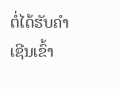ຕໍ່ໄດ້ຮັບຄຳເຊີນເຂົ້າ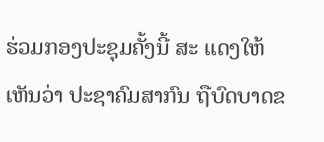ຮ່ວມກອງປະຊຸມຄັ້ງນີ້ ສະ ແດງໃຫ້ເຫັນວ່າ ປະຊາຄົມສາກົນ ຖືບົດບາດຂ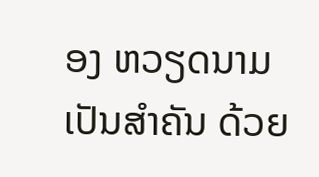ອງ ຫວຽດນາມ ເປັນສຳຄັນ ດ້ວຍ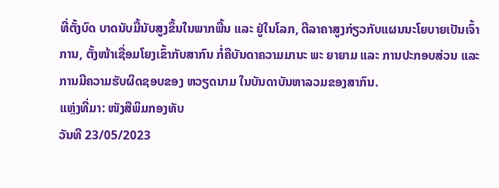ທີ່ຕັ້ງບົດ ບາດນັບມື້ນັບສູງຂຶ້ນໃນພາກພື້ນ ແລະ ຢູ່ໃນໂລກ, ຕີລາຄາສູງກ່ຽວກັບແຜນນະໂຍບາຍເປັນເຈົ້າການ, ຕັ້ງໜ້າເຊື່ອມໂຍງເຂົ້າກັບສາກົນ ກໍ່ຄືບັນດາຄວາມມານະ ພະ ຍາຍາມ ແລະ ການປະກອບສ່ວນ ແລະ ການມີຄວາມຮັບຜິດຊອບຂອງ ຫວຽດນາມ ໃນບັນດາບັນຫາລວມຂອງສາກົນ.
ແຫຼ່ງທີ່ມາ: ໜັງສືພິມກອງທັບ
ວັນທີ 23/05/2023